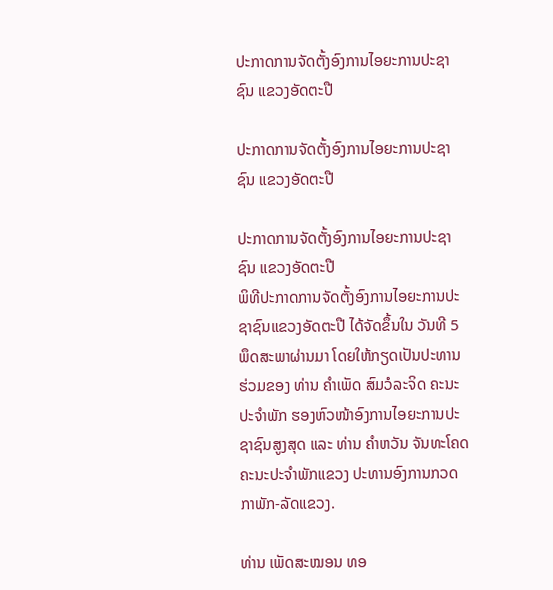ປະກາດການຈັດຕັ້ງອົງການໄອຍະການປະຊາຊົນ ແຂວງອັດຕະປື

ປະກາດການຈັດຕັ້ງອົງການໄອຍະການປະຊາຊົນ ແຂວງອັດຕະປື

ປະກາດການຈັດຕັ້ງອົງການໄອຍະການປະຊາຊົນ ແຂວງອັດຕະປື
ພິທີປະກາດການຈັດຕັ້ງອົງການໄອຍະການປະຊາຊົນແຂວງອັດຕະປື ໄດ້ຈັດຂຶ້ນໃນ ວັນທີ 5 ພຶດສະພາຜ່ານມາ ໂດຍໃຫ້ກຽດເປັນປະທານຮ່ວມຂອງ ທ່ານ ຄຳເພັດ ສົມວໍລະຈິດ ຄະນະປະຈຳພັກ ຮອງຫົວໜ້າອົງການໄອຍະການປະຊາຊົນສູງສຸດ ແລະ ທ່ານ ຄຳຫວັນ ຈັນທະໂຄດ ຄະນະປະຈຳພັກແຂວງ ປະທານອົງການກວດກາພັກ-ລັດແຂວງ.

ທ່ານ ເພັດສະໝອນ ທອ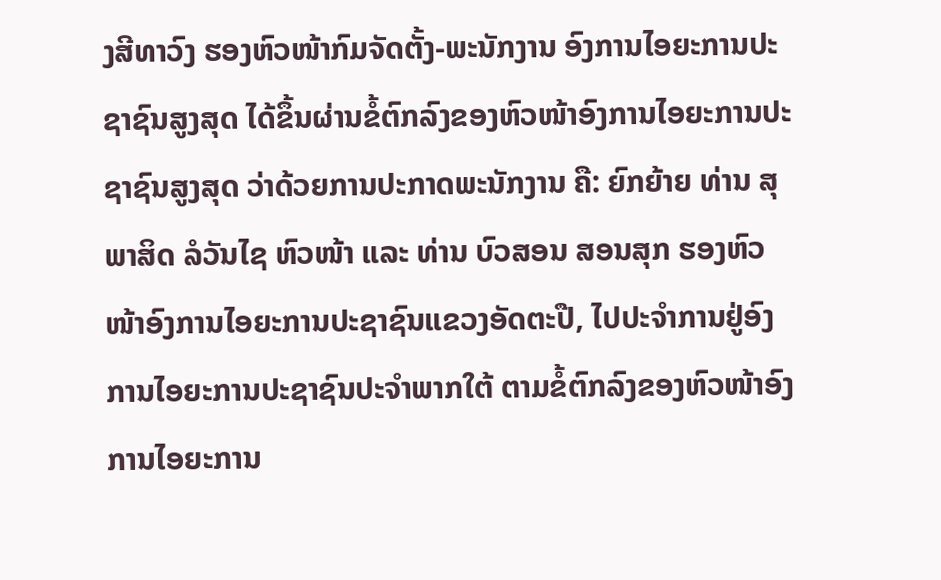ງສີທາວົງ ຮອງຫົວໜ້າກົມຈັດຕັ້ງ-ພະນັກງານ ອົງການໄອຍະການປະຊາຊົນສູງສຸດ ໄດ້ຂຶ້ນຜ່ານຂໍ້ຕົກລົງຂອງຫົວໜ້າອົງການໄອຍະການປະຊາຊົນສູງສຸດ ວ່າດ້ວຍການປະກາດພະນັກງານ ຄື: ຍົກຍ້າຍ ທ່ານ ສຸພາສິດ ລໍວັນໄຊ ຫົວໜ້າ ແລະ ທ່ານ ບົວສອນ ສອນສຸກ ຮອງຫົວໜ້າອົງການໄອຍະການປະຊາຊົນແຂວງອັດຕະປື, ໄປປະຈຳການຢູ່ອົງການໄອຍະການປະຊາຊົນປະຈຳພາກໃຕ້ ຕາມຂໍ້ຕົກລົງຂອງຫົວໜ້າອົງການໄອຍະການ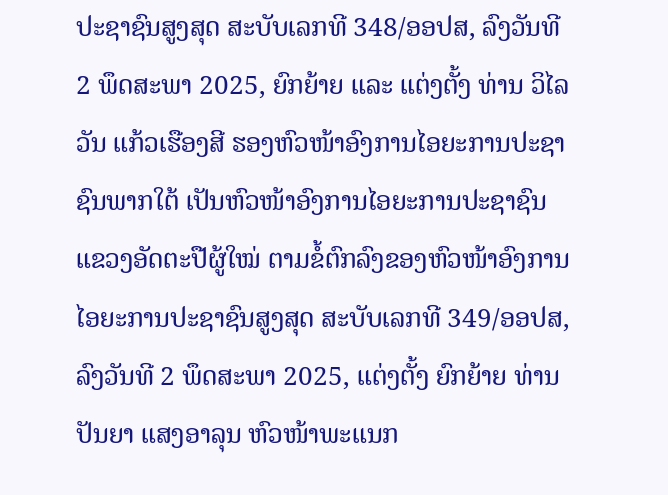ປະຊາຊົນສູງສຸດ ສະບັບເລກທີ 348/ອອປສ, ລົງວັນທີ 2 ພຶດສະພາ 2025, ຍົກຍ້າຍ ແລະ ແຕ່ງຕັ້ງ ທ່ານ ວິໄລວັນ ແກ້ວເຮືອງສີ ຮອງຫົວໜ້າອົງການໄອຍະການປະຊາຊົນພາກໃຕ້ ເປັນຫົວໜ້າອົງການໄອຍະການປະຊາຊົນແຂວງອັດຕະປືຜູ້ໃໝ່ ຕາມຂໍ້ຕົກລົງຂອງຫົວໜ້າອົງການໄອຍະການປະຊາຊົນສູງສຸດ ສະບັບເລກທີ 349/ອອປສ, ລົງວັນທີ 2 ພຶດສະພາ 2025, ແຕ່ງຕັ້ງ ຍົກຍ້າຍ ທ່ານ ປັນຍາ ແສງອາລຸນ ຫົວໜ້າພະແນກ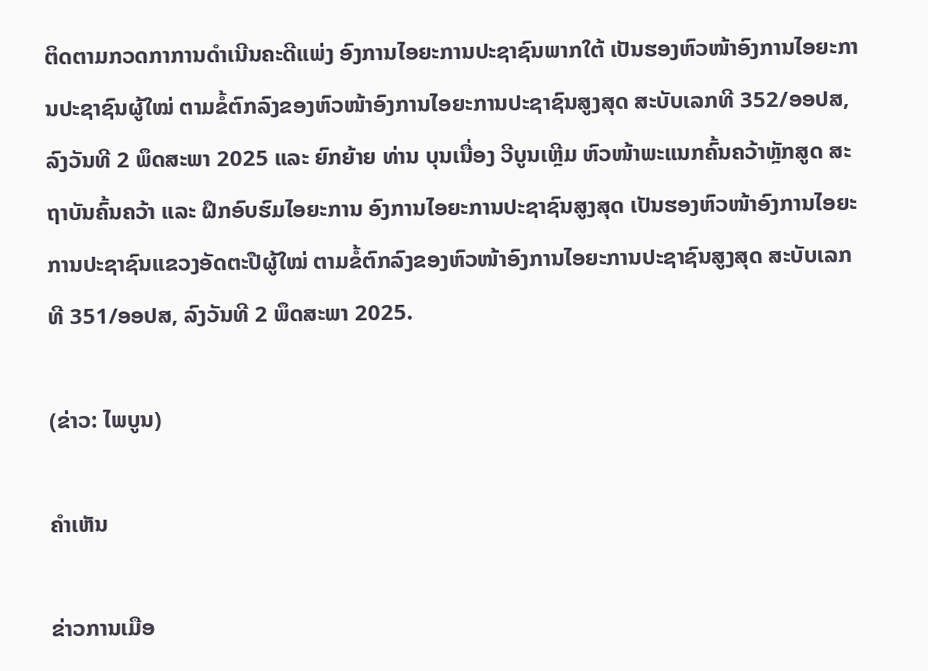ຕິດຕາມກວດກາການດໍາເນີນຄະດີແພ່ງ ອົງການໄອຍະການປະຊາຊົນພາກໃຕ້ ເປັນຮອງຫົວໜ້າອົງການໄອຍະການປະຊາຊົນຜູ້ໃໝ່ ຕາມຂໍ້ຕົກລົງຂອງຫົວໜ້າອົງການໄອຍະການປະຊາຊົນສູງສຸດ ສະບັບເລກທີ 352/ອອປສ, ລົງວັນທີ 2 ພຶດສະພາ 2025 ແລະ ຍົກຍ້າຍ ທ່ານ ບຸນເນື່ອງ ວີບູນເຫຼີມ ຫົວໜ້າພະແນກຄົ້ນຄວ້າຫຼັກສູດ ສະ ຖາບັນຄົ້ນຄວ້າ ແລະ ຝຶກອົບຮົມໄອຍະການ ອົງການໄອຍະການປະຊາຊົນສູງສຸດ ເປັນຮອງຫົວໜ້າອົງການໄອຍະການປະຊາຊົນແຂວງອັດຕະປືຜູ້ໃໝ່ ຕາມຂໍ້ຕົກລົງຂອງຫົວໜ້າອົງການໄອຍະການປະຊາຊົນສູງສຸດ ສະບັບເລກທີ 351/ອອປສ, ລົງວັນທີ 2 ພຶດສະພາ 2025.

(ຂ່າວ: ໄພບູນ)

ຄໍາເຫັນ

ຂ່າວການເມືອ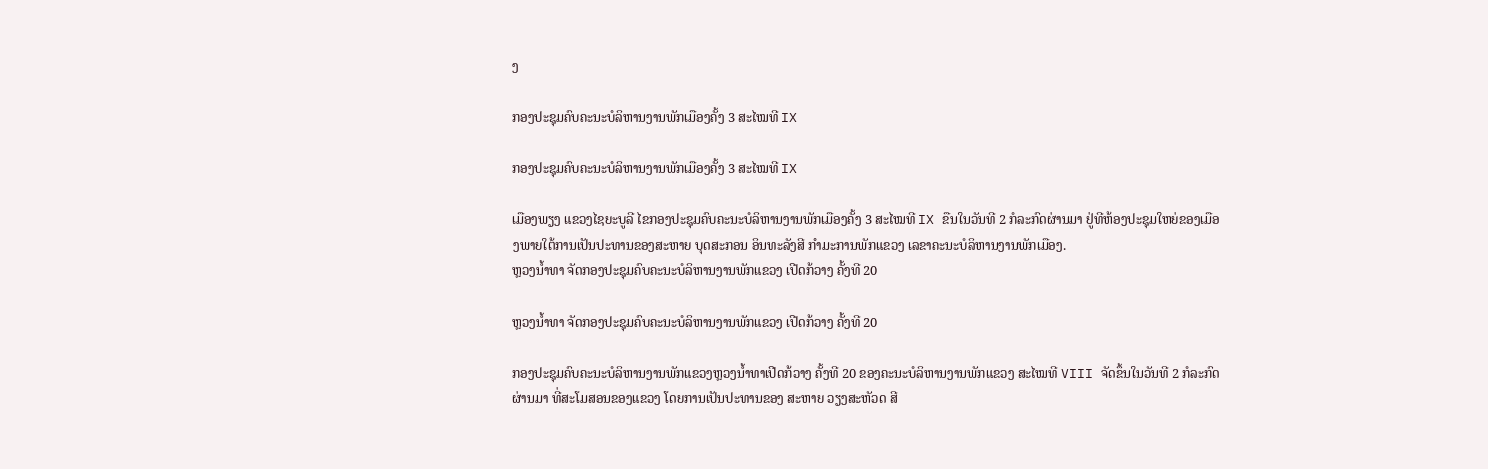ງ

ກອງປະຊຸມຄົບຄະນະບໍລິຫານງານພັກເມືອງຄັ້ງ 3 ສະໄໝທີ IX

ກອງປະຊຸມຄົບຄະນະບໍລິຫານງານພັກເມືອງຄັ້ງ 3 ສະໄໝທີ IX

ເມືອງພຽງ ແຂວງໄຊຍະບູລີ ໄຂກອງປະຊຸມຄົບຄະນະບໍລິຫານງານພັກເມືອງຄັ້ງ 3 ສະໄໝທີ IX ຂືນໃນວັນທີ 2 ກໍລະກົດຜ່ານມາ ຢູ່ທີຫ້ອງປະຊຸມໃຫຍ່ຂອງເມືອງພາຍໃຕ້ການເປັນປະທານຂອງສະຫາຍ ບຸດສະກອນ ອິນທະລັງສີ ກຳມະການພັກແຂວງ ເລຂາຄະນະບໍລິຫານງານພັກເມືອງ.
ຫຼວງນໍ້າທາ ຈັດກອງປະຊຸມຄົບຄະນະບໍລິຫານງານພັກແຂວງ ເປີດກ້ວາງ ຄັ້ງທີ 20

ຫຼວງນໍ້າທາ ຈັດກອງປະຊຸມຄົບຄະນະບໍລິຫານງານພັກແຂວງ ເປີດກ້ວາງ ຄັ້ງທີ 20

ກອງປະຊຸມຄົບຄະນະບໍລິຫານງານພັກແຂວງຫຼວງນໍ້າທາເປີດກ້ວາງ ຄັ້ງທີ 20 ຂອງຄະນະບໍລິຫານງານພັກແຂວງ ສະໄໝທີ VIII ຈັດຂຶ້ນໃນວັນທີ 2 ກໍລະກົດຜ່ານມາ ທີ່ສະໂມສອນຂອງແຂວງ ໂດຍການເປັນປະທານຂອງ ສະຫາຍ ວຽງສະຫັວດ ສີ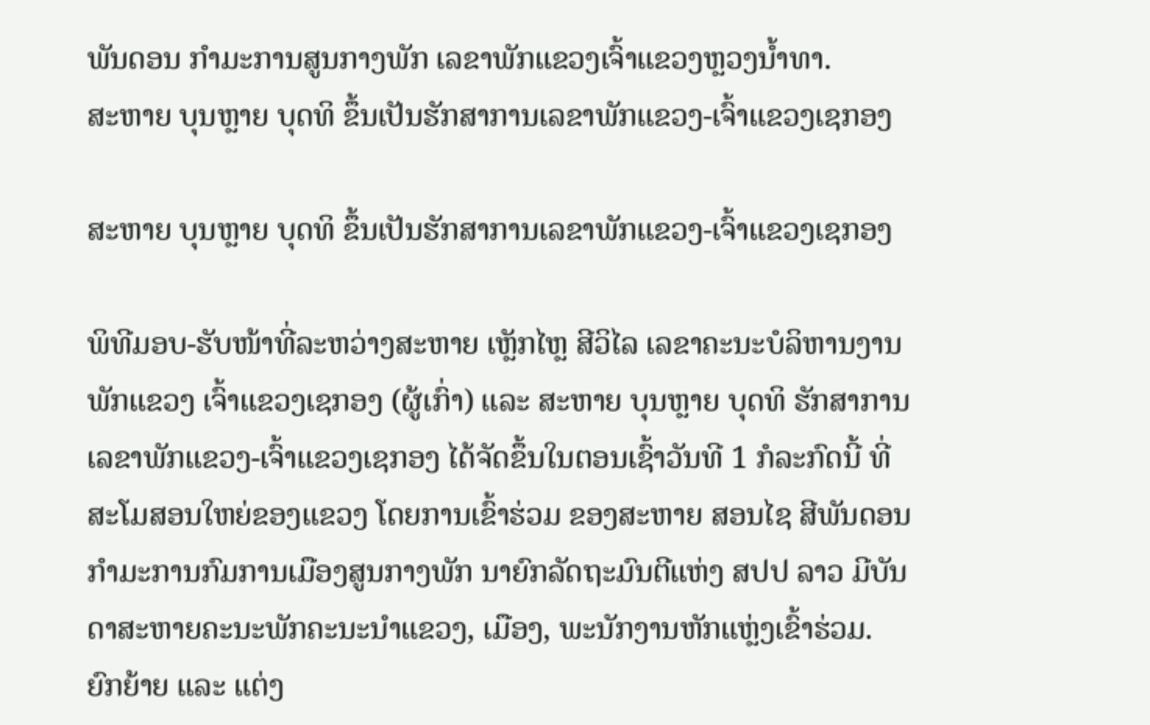ພັນດອນ ກຳມະການສູນກາງພັກ ເລຂາພັກແຂວງເຈົ້າແຂວງຫຼວງນໍ້າທາ.
ສະຫາຍ ບຸນຫຼາຍ ບຸດທິ ຂຶ້ນເປັນຮັກສາການເລຂາພັກແຂວງ-ເຈົ້າແຂວງເຊກອງ

ສະຫາຍ ບຸນຫຼາຍ ບຸດທິ ຂຶ້ນເປັນຮັກສາການເລຂາພັກແຂວງ-ເຈົ້າແຂວງເຊກອງ

ພິທີມອບ-ຮັບໜ້າທີ່ລະຫວ່າງສະຫາຍ ເຫຼັກໄຫຼ ສີວິໄລ ເລຂາຄະນະບໍລິຫານງານພັກແຂວງ ເຈົ້າແຂວງເຊກອງ (ຜູ້ເກົ່າ) ແລະ ສະຫາຍ ບຸນຫຼາຍ ບຸດທິ ຮັກສາການເລຂາພັກແຂວງ-ເຈົ້າແຂວງເຊກອງ ໄດ້ຈັດຂຶ້ນໃນຕອນເຊົ້າວັນທີ 1 ກໍລະກົດນີ້ ທີ່ສະໂມສອນໃຫຍ່ຂອງແຂວງ ໂດຍການເຂົ້າຮ່ວມ ຂອງສະຫາຍ ສອນໄຊ ສີພັນດອນ ກໍາມະການກົມການເມືອງສູນກາງພັກ ນາຍົກລັດຖະມົນຕີແຫ່ງ ສປປ ລາວ ມີບັນດາສະຫາຍຄະນະພັກຄະນະນໍາແຂວງ, ເມືອງ, ພະນັກງານຫັກແຫຼ່ງເຂົ້າຮ່ວມ.
ຍົກຍ້າຍ ແລະ ແຕ່ງ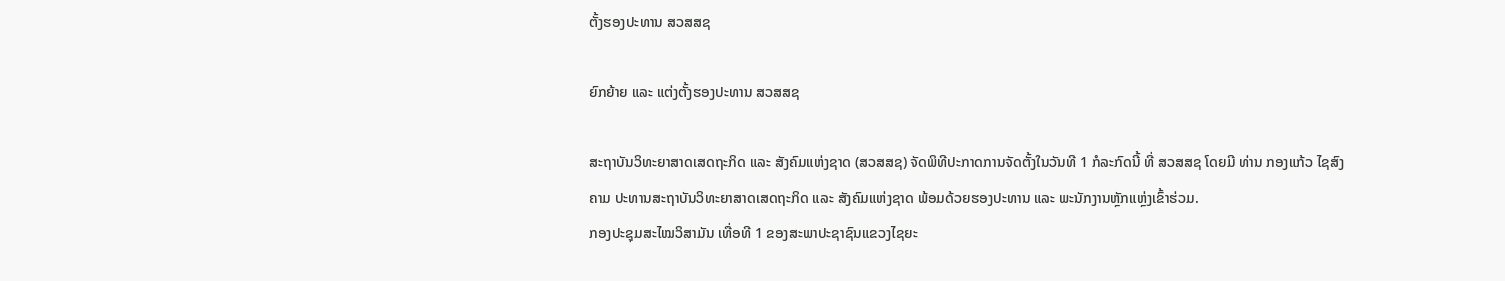ຕັ້ງຮອງປະທານ ສວສສຊ

ຍົກຍ້າຍ ແລະ ແຕ່ງຕັ້ງຮອງປະທານ ສວສສຊ

ສະຖາບັນວິທະຍາສາດເສດຖະກິດ ແລະ ສັງຄົມແຫ່ງຊາດ (ສວສສຊ) ຈັດພິທີປະກາດການຈັດຕັ້ງໃນວັນທີ 1 ກໍລະກົດນີ້ ທີ່ ສວສສຊ ໂດຍມີ ທ່ານ ກອງແກ້ວ ໄຊສົງຄາມ ປະທານສະຖາບັນວິທະຍາສາດເສດຖະກິດ ແລະ ສັງຄົມແຫ່ງຊາດ ພ້ອມດ້ວຍຮອງປະທານ ແລະ ພະນັກງານຫຼັກແຫຼ່ງເຂົ້າຮ່ວມ.
ກອງປະຊຸມສະໄໝວິສາມັນ ເທື່ອທີ 1 ຂອງສະພາປະຊາຊົນແຂວງໄຊຍະ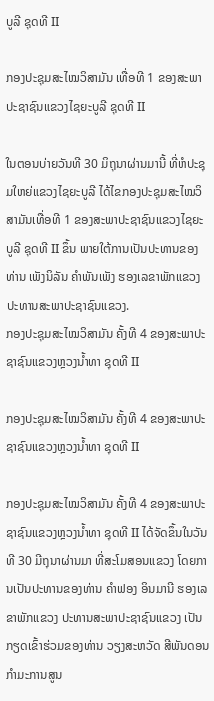ບູລີ ຊຸດທີ II

ກອງປະຊຸມສະໄໝວິສາມັນ ເທື່ອທີ 1 ຂອງສະພາປະຊາຊົນແຂວງໄຊຍະບູລີ ຊຸດທີ II

ໃນຕອນບ່າຍວັນທີ 30 ມິຖຸນາຜ່ານມານີ້ ທີ່ຫໍປະຊຸມໃຫຍ່ແຂວງໄຊຍະບູລີ ໄດ້ໄຂກອງປະຊຸມສະໄໝວິສາມັນເທື່ອທີ 1 ຂອງສະພາປະຊາຊົນແຂວງໄຊຍະບູລີ ຊຸດທີ II ຂຶ້ນ ພາຍໃຕ້ການເປັນປະທານຂອງທ່ານ ເພັງນິລັນ ຄໍາພັນເພັງ ຮອງເລຂາພັກແຂວງ ປະທານສະພາປະຊາຊົນແຂວງ.
ກອງປະຊຸມສະໄໝວິສາມັນ ຄັ້ງທີ 4 ຂອງສະພາປະຊາຊົນແຂວງຫຼວງນໍ້າທາ ຊຸດທີ II

ກອງປະຊຸມສະໄໝວິສາມັນ ຄັ້ງທີ 4 ຂອງສະພາປະຊາຊົນແຂວງຫຼວງນໍ້າທາ ຊຸດທີ II

ກອງປະຊຸມສະໄໝວິສາມັນ ຄັ້ງທີ 4 ຂອງສະພາປະຊາຊົນແຂວງຫຼວງນໍ້າທາ ຊຸດທີ II ໄດ້ຈັດຂຶ້ນໃນວັນທີ 30 ມີຖຸນາຜ່ານມາ ທີ່ສະໂມສອນແຂວງ ໂດຍການເປັນປະທານຂອງທ່ານ ຄຳຟອງ ອິນມານີ ຮອງເລຂາພັກແຂວງ ປະທານສະພາປະຊາຊົນແຂວງ ເປັນກຽດເຂົ້າຮ່ວມຂອງທ່ານ ວຽງສະຫວັດ ສີພັນດອນ ກຳມະການສູນ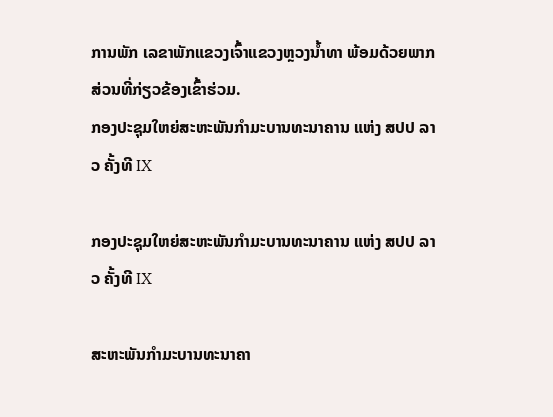ການພັກ ເລຂາພັກແຂວງເຈົ້າແຂວງຫຼວງນ້ຳທາ ພ້ອມດ້ວຍພາກສ່ວນທີ່ກ່ຽວຂ້ອງເຂົ້າຮ່ວມ.
ກອງປະຊຸມໃຫຍ່ສະຫະພັນກໍາມະບານທະນາຄານ ແຫ່ງ ສປປ ລາວ ຄັ້ງທີ IX

ກອງປະຊຸມໃຫຍ່ສະຫະພັນກໍາມະບານທະນາຄານ ແຫ່ງ ສປປ ລາວ ຄັ້ງທີ IX

ສະຫະພັນກໍາມະບານທະນາຄາ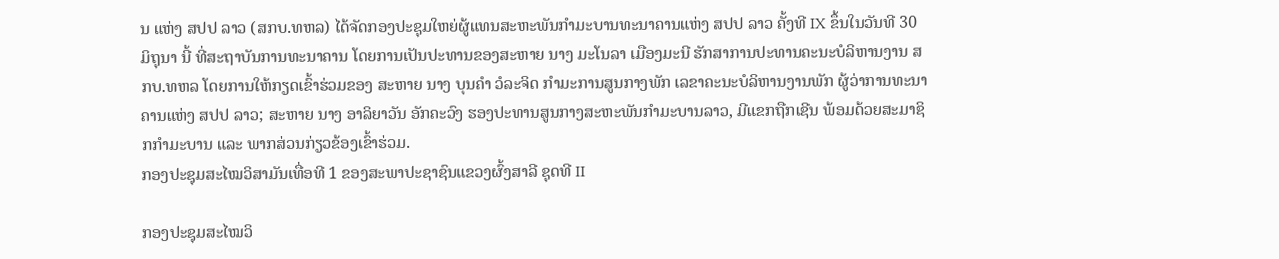ນ ແຫ່ງ ສປປ ລາວ (ສກບ.ທຫລ) ໄດ້ຈັດກອງປະຊຸມໃຫຍ່ຜູ້ແທນສະຫະພັນກໍາມະບານທະນາຄານແຫ່ງ ສປປ ລາວ ຄັ້ງທີ IX ຂຶ້ນໃນວັນທີ 30 ມິຖຸນາ ນີ້ ທີ່ສະຖາບັນການທະນາຄານ ໂດຍການເປັນປະທານຂອງສະຫາຍ ນາງ ມະໂນລາ ເມືອງມະນີ ຮັກສາການປະທານຄະນະບໍລິຫານງານ ສກບ.ທຫລ ໂດຍການໃຫ້ກຽດເຂົ້າຮ່ວມຂອງ ສະຫາຍ ນາງ ບຸນຄໍາ ວໍລະຈິດ ກໍາມະການສູນກາງພັກ ເລຂາຄະນະບໍລິຫານງານພັກ ຜູ້ວ່າການທະນາຄານແຫ່ງ ສປປ ລາວ; ສະຫາຍ ນາງ ອາລິຍາວັນ ອັກຄະວົງ ຮອງປະທານສູນກາງສະຫະພັນກໍາມະບານລາວ, ມີແຂກຖືກເຊີນ ພ້ອມດ້ວຍສະມາຊິກກໍາມະບານ ແລະ ພາກສ່ວນກ່ຽວຂ້ອງເຂົ້າຮ່ວມ.
ກອງປະຊຸມສະໄໝວິສາມັນເທື່ອທີ 1 ຂອງສະພາປະຊາຊົນແຂວງຜົ້ງສາລີ ຊຸດທີ II

ກອງປະຊຸມສະໄໝວິ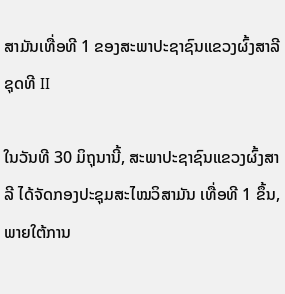ສາມັນເທື່ອທີ 1 ຂອງສະພາປະຊາຊົນແຂວງຜົ້ງສາລີ ຊຸດທີ II

ໃນວັນທີ 30 ມິຖຸນານີ້, ສະພາປະຊາຊົນແຂວງຜົ້ງສາລີ ໄດ້ຈັດກອງປະຊຸມສະໄໝວິສາມັນ ເທື່ອທີ 1 ຂຶ້ນ, ພາຍໃຕ້ການ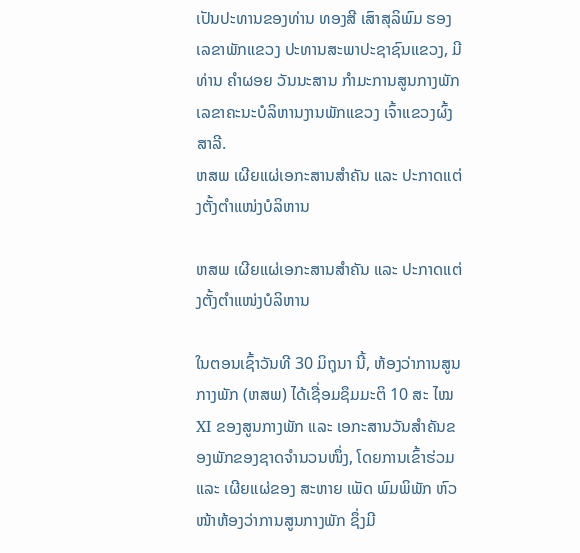ເປັນປະທານຂອງທ່ານ ທອງສີ ເສົາສຸລິພົມ ຮອງເລຂາພັກແຂວງ ປະທານສະພາປະຊາຊົນແຂວງ, ມີທ່ານ ຄຳຜອຍ ວັນນະສານ ກຳມະການສູນກາງພັກ ເລຂາຄະນະບໍລິຫານງານພັກແຂວງ ເຈົ້າແຂວງຜົ້ງສາລີ.
ຫສພ ເຜີຍແຜ່ເອກະສານສຳຄັນ ແລະ ປະກາດແຕ່ງຕັ້ງຕຳແໜ່ງບໍລິຫານ

ຫສພ ເຜີຍແຜ່ເອກະສານສຳຄັນ ແລະ ປະກາດແຕ່ງຕັ້ງຕຳແໜ່ງບໍລິຫານ

ໃນຕອນເຊົ້າວັນທີ 30 ມິຖຸນາ ນີ້, ຫ້ອງວ່າການສູນກາງພັກ (ຫສພ) ໄດ້ເຊື່ອມຊຶມມະຕິ 10 ສະ ໄໝ XI ຂອງສູນກາງພັກ ແລະ ເອກະສານວັນສຳຄັນຂອງພັກຂອງຊາດຈຳນວນໜຶ່ງ, ໂດຍການເຂົ້າຮ່ວມແລະ ເຜີຍແຜ່ຂອງ ສະຫາຍ ເພັດ ພົມພິພັກ ຫົວໜ້າຫ້ອງວ່າການສູນກາງພັກ ຊຶ່ງມີ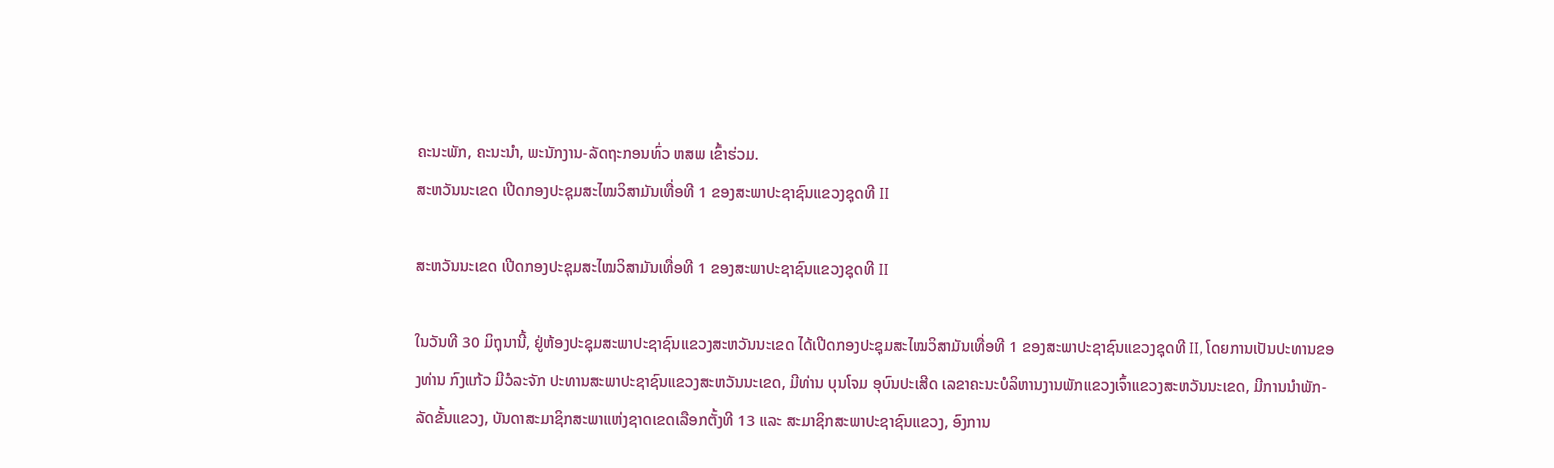ຄະນະພັກ, ຄະນະນຳ, ພະນັກງານ-ລັດຖະກອນທົ່ວ ຫສພ ເຂົ້າຮ່ວມ.
ສະຫວັນນະເຂດ ເປີດກອງປະຊຸມສະໄໝວິສາມັນເທື່ອທີ 1 ຂອງສະພາປະຊາຊົນແຂວງຊຸດທີ II

ສະຫວັນນະເຂດ ເປີດກອງປະຊຸມສະໄໝວິສາມັນເທື່ອທີ 1 ຂອງສະພາປະຊາຊົນແຂວງຊຸດທີ II

ໃນວັນທີ 30 ມິຖຸນານີ້, ຢູ່ຫ້ອງປະຊຸມສະພາປະຊາຊົນແຂວງສະຫວັນນະເຂດ ໄດ້ເປີດກອງປະຊຸມສະໄໝວິສາມັນເທື່ອທີ 1 ຂອງສະພາປະຊາຊົນແຂວງຊຸດທີ II, ໂດຍການເປັນປະທານຂອງທ່ານ ກົງແກ້ວ ມີວໍລະຈັກ ປະທານສະພາປະຊາຊົນແຂວງສະຫວັນນະເຂດ, ມີທ່ານ ບຸນໂຈມ ອຸບົນປະເສີດ ເລຂາຄະນະບໍລິຫານງານພັກແຂວງເຈົ້າແຂວງສະຫວັນນະເຂດ, ມີການນໍາພັກ-ລັດຂັ້ນແຂວງ, ບັນດາສະມາຊິກສະພາແຫ່ງຊາດເຂດເລືອກຕັ້ງທີ 13 ແລະ ສະມາຊິກສະພາປະຊາຊົນແຂວງ, ອົງການ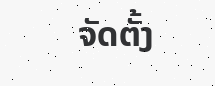ຈັດຕັ້ງ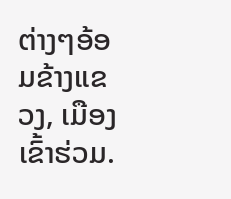ຕ່າງໆອ້ອມຂ້າງແຂວງ, ເມືອງເຂົ້າຮ່ວມ.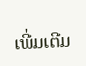ເພີ່ມເຕີມ